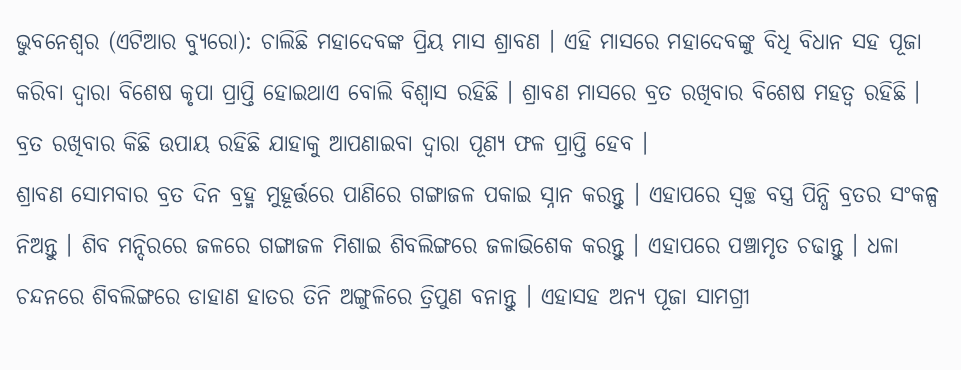ଭୁବନେଶ୍ୱର (ଏଟିଆର ବ୍ୟୁରୋ): ଚାଲିଛି ମହାଦେବଙ୍କ ପ୍ରିୟ ମାସ ଶ୍ରାବଣ । ଏହି ମାସରେ ମହାଦେବଙ୍କୁ ବିଧି ବିଧାନ ସହ ପୂଜା କରିବା ଦ୍ୱାରା ବିଶେଷ କୃପା ପ୍ରାପ୍ତି ହୋଇଥାଏ ବୋଲି ବିଶ୍ୱାସ ରହିଛି । ଶ୍ରାବଣ ମାସରେ ବ୍ରତ ରଖିବାର ବିଶେଷ ମହତ୍ୱ ରହିଛି । ବ୍ରତ ରଖିବାର କିଛି ଉପାୟ ରହିଛି ଯାହାକୁ ଆପଣାଇବା ଦ୍ୱାରା ପୂଣ୍ୟ ଫଳ ପ୍ରାପ୍ତି ହେବ ।
ଶ୍ରାବଣ ସୋମବାର ବ୍ରତ ଦିନ ବ୍ରହ୍ମ ମୁହୂର୍ତ୍ତରେ ପାଣିରେ ଗଙ୍ଗାଜଳ ପକାଇ ସ୍ନାନ କରନ୍ତୁ । ଏହାପରେ ସ୍ୱଚ୍ଛ ବସ୍ତ୍ର ପିନ୍ଧି ବ୍ରତର ସଂକଳ୍ପ ନିଅନ୍ତୁ । ଶିବ ମନ୍ଦିରରେ ଜଳରେ ଗଙ୍ଗାଜଳ ମିଶାଇ ଶିବଲିଙ୍ଗରେ ଜଳାଭିଶେକ କରନ୍ତୁ । ଏହାପରେ ପଞ୍ଚାମୃତ ଚଢାନ୍ତୁ । ଧଳା ଚନ୍ଦନରେ ଶିବଲିଙ୍ଗରେ ଡାହାଣ ହାତର ତିନି ଅଙ୍ଗୁଳିରେ ତ୍ରିପୁଣ ବନାନ୍ତୁ । ଏହାସହ ଅନ୍ୟ ପୂଜା ସାମଗ୍ରୀ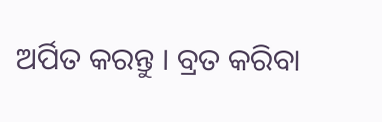ଅର୍ପିତ କରନ୍ତୁ । ବ୍ରତ କରିବା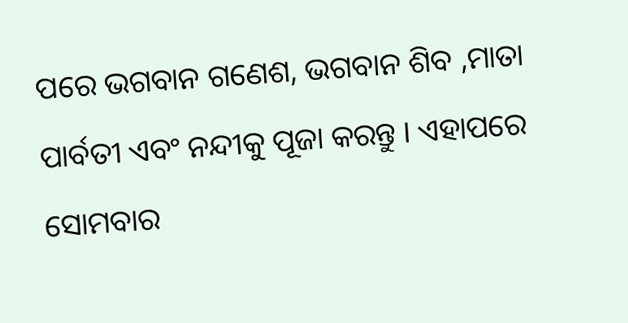ପରେ ଭଗବାନ ଗଣେଶ, ଭଗବାନ ଶିବ ,ମାତା ପାର୍ବତୀ ଏବଂ ନନ୍ଦୀକୁ ପୂଜା କରନ୍ତୁ । ଏହାପରେ ସୋମବାର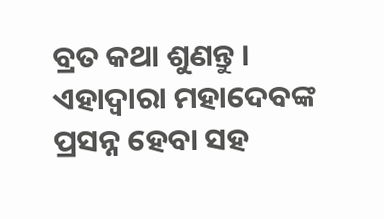ବ୍ରତ କଥା ଶୁଣନ୍ତୁ । ଏହାଦ୍ୱାରା ମହାଦେବଙ୍କ ପ୍ରସନ୍ନ ହେବା ସହ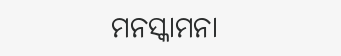ମନସ୍କାମନା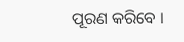ପୂରଣ କରିବେ ।